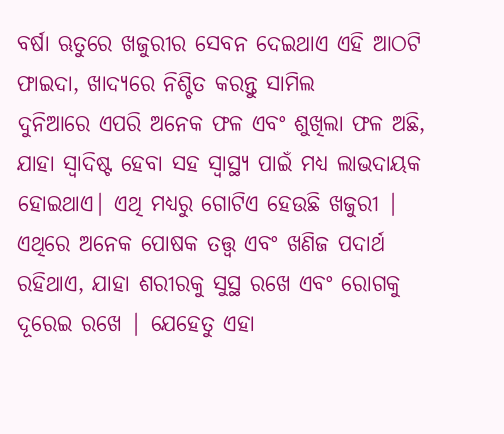ବର୍ଷା ଋତୁରେ ଖଜୁରୀର ସେବନ ଦେଇଥାଏ ଏହି ଆଠଟି ଫାଇଦା, ଖାଦ୍ୟରେ ନିଶ୍ଚିତ କରନ୍ତୁ ସାମିଲ
ଦୁନିଆରେ ଏପରି ଅନେକ ଫଳ ଏବଂ ଶୁଖିଲା ଫଳ ଅଛି, ଯାହା ସ୍ୱାଦିଷ୍ଟ ହେବା ସହ ସ୍ୱାସ୍ଥ୍ୟ ପାଇଁ ମଧ୍ୟ ଲାଭଦାୟକ ହୋଇଥାଏ| ଏଥି ମଧ୍ୟରୁ ଗୋଟିଏ ହେଉଛି ଖଜୁରୀ | ଏଥିରେ ଅନେକ ପୋଷକ ତତ୍ତ୍ୱ ଏବଂ ଖଣିଜ ପଦାର୍ଥ ରହିଥାଏ, ଯାହା ଶରୀରକୁ ସୁସ୍ଥ ରଖେ ଏବଂ ରୋଗକୁ ଦୂରେଇ ରଖେ | ଯେହେତୁ ଏହା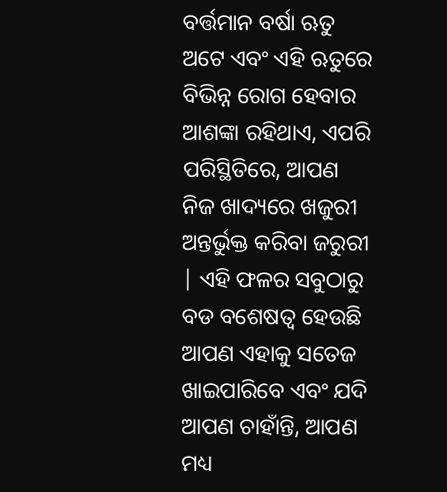ବର୍ତ୍ତମାନ ବର୍ଷା ଋତୁ ଅଟେ ଏବଂ ଏହି ଋତୁରେ ବିଭିନ୍ନ ରୋଗ ହେବାର ଆଶଙ୍କା ରହିଥାଏ, ଏପରି ପରିସ୍ଥିତିରେ, ଆପଣ ନିଜ ଖାଦ୍ୟରେ ଖଜୁରୀ ଅନ୍ତର୍ଭୁକ୍ତ କରିବା ଜରୁରୀ | ଏହି ଫଳର ସବୁଠାରୁ ବଡ ବଶେଷତ୍ବ ହେଉଛି ଆପଣ ଏହାକୁ ସତେଜ ଖାଇପାରିବେ ଏବଂ ଯଦି ଆପଣ ଚାହାଁନ୍ତି, ଆପଣ ମଧ୍ୟ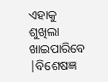ଏହାକୁ ଶୁଖିଲା ଖାଇପାରିବେ |ବିଶେଷଜ୍ଞ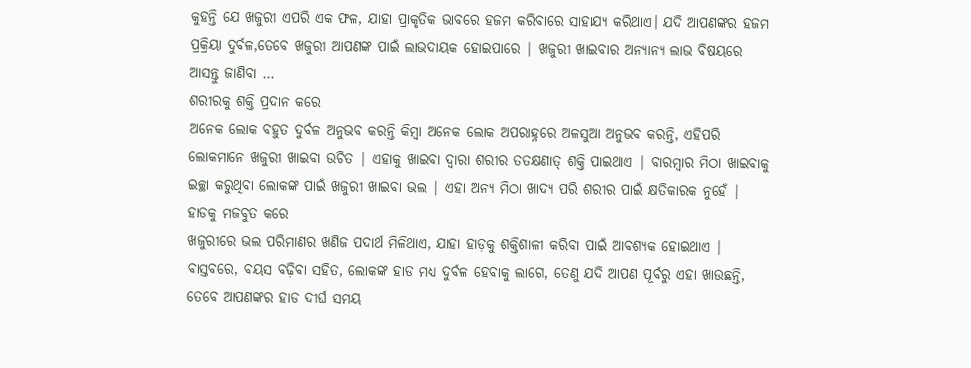କୁହନ୍ତି ଯେ ଖଜୁରୀ ଏପରି ଏକ ଫଳ, ଯାହା ପ୍ରାକୃତିକ ଭାବରେ ହଜମ କରିବାରେ ସାହାଯ୍ୟ କରିଥାଏ। ଯଦି ଆପଣଙ୍କର ହଜମ ପ୍ରକ୍ରିୟା ଦୁର୍ବଳ,ତେବେ ଖଜୁରୀ ଆପଣଙ୍କ ପାଇଁ ଲାଭଦାୟକ ହୋଇପାରେ | ଖଜୁରୀ ଖାଇବାର ଅନ୍ୟାନ୍ୟ ଲାଭ ବିଷୟରେ ଆସନ୍ତୁ ଜାଣିବା …
ଶରୀରକୁ ଶକ୍ତି ପ୍ରଦାନ କରେ
ଅନେକ ଲୋକ ବହୁତ ଦୁର୍ବଳ ଅନୁଭବ କରନ୍ତି କିମ୍ବା ଅନେକ ଲୋକ ଅପରାହ୍ନରେ ଅଳସୁଆ ଅନୁଭବ କରନ୍ତି, ଏହିପରି ଲୋକମାନେ ଖଜୁରୀ ଖାଇବା ଉଚିତ | ଏହାକୁ ଖାଇବା ଦ୍ୱାରା ଶରୀର ତତକ୍ଷଣାତ୍ ଶକ୍ତି ପାଇଥାଏ | ବାରମ୍ବାର ମିଠା ଖାଇବାକୁ ଇଚ୍ଛା କରୁଥିବା ଲୋକଙ୍କ ପାଇଁ ଖଜୁରୀ ଖାଇବା ଭଲ | ଏହା ଅନ୍ୟ ମିଠା ଖାଦ୍ୟ ପରି ଶରୀର ପାଇଁ କ୍ଷତିକାରକ ନୁହେଁ |
ହାଡକୁ ମଜବୁତ କରେ
ଖଜୁରୀରେ ଭଲ ପରିମାଣର ଖଣିଜ ପଦାର୍ଥ ମିଳିଥାଏ, ଯାହା ହାଡ଼କୁ ଶକ୍ତିଶାଳୀ କରିବା ପାଇଁ ଆବଶ୍ୟକ ହୋଇଥାଏ | ବାସ୍ତବରେ, ବୟସ ବଢ଼ିବା ସହିତ, ଲୋକଙ୍କ ହାଡ ମଧ୍ୟ ଦୁର୍ବଳ ହେବାକୁ ଲାଗେ, ତେଣୁ ଯଦି ଆପଣ ପୂର୍ବରୁ ଏହା ଖାଉଛନ୍ତି, ତେବେ ଆପଣଙ୍କର ହାଡ ଦୀର୍ଘ ସମୟ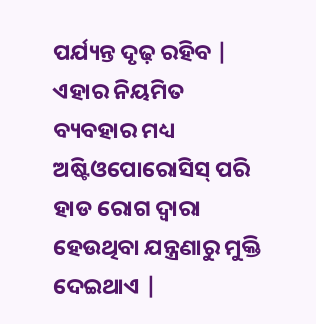ପର୍ଯ୍ୟନ୍ତ ଦୃଢ଼ ରହିବ | ଏହାର ନିୟମିତ ବ୍ୟବହାର ମଧ୍ୟ ଅଷ୍ଟିଓପୋରୋସିସ୍ ପରି ହାଡ ରୋଗ ଦ୍ୱାରା ହେଉଥିବା ଯନ୍ତ୍ରଣାରୁ ମୁକ୍ତି ଦେଇଥାଏ |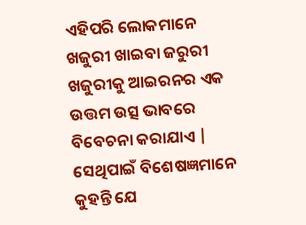ଏହିପରି ଲୋକମାନେ ଖଜୁରୀ ଖାଇବା ଜରୁରୀ
ଖଜୁରୀକୁ ଆଇରନର ଏକ ଉତ୍ତମ ଉତ୍ସ ଭାବରେ ବିବେଚନା କରାଯାଏ | ସେଥିପାଇଁ ବିଶେଷଜ୍ଞମାନେ କୁହନ୍ତି ଯେ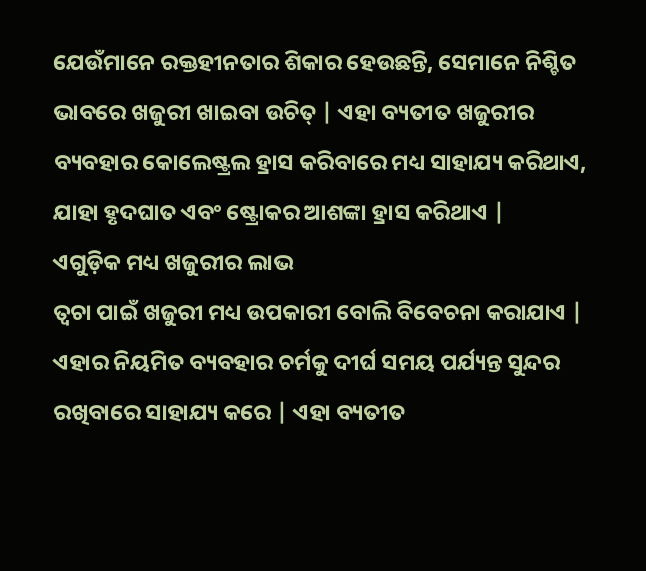ଯେଉଁମାନେ ରକ୍ତହୀନତାର ଶିକାର ହେଉଛନ୍ତି, ସେମାନେ ନିଶ୍ଚିତ ଭାବରେ ଖଜୁରୀ ଖାଇବା ଉଚିତ୍ | ଏହା ବ୍ୟତୀତ ଖଜୁରୀର ବ୍ୟବହାର କୋଲେଷ୍ଟ୍ରଲ ହ୍ରାସ କରିବାରେ ମଧ୍ୟ ସାହାଯ୍ୟ କରିଥାଏ, ଯାହା ହୃଦଘାତ ଏବଂ ଷ୍ଟ୍ରୋକର ଆଶଙ୍କା ହ୍ରାସ କରିଥାଏ |
ଏଗୁଡ଼ିକ ମଧ୍ୟ ଖଜୁରୀର ଲାଭ
ତ୍ୱଚା ପାଇଁ ଖଜୁରୀ ମଧ୍ୟ ଉପକାରୀ ବୋଲି ବିବେଚନା କରାଯାଏ | ଏହାର ନିୟମିତ ବ୍ୟବହାର ଚର୍ମକୁ ଦୀର୍ଘ ସମୟ ପର୍ଯ୍ୟନ୍ତ ସୁନ୍ଦର ରଖିବାରେ ସାହାଯ୍ୟ କରେ | ଏହା ବ୍ୟତୀତ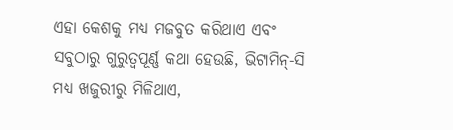ଏହା କେଶକୁ ମଧ୍ୟ ମଜବୁତ କରିଥାଏ ଏବଂ ସବୁଠାରୁ ଗୁରୁତ୍ୱପୂର୍ଣ୍ଣ କଥା ହେଉଛି, ଭିଟାମିନ୍-ସି ମଧ୍ୟ ଖଜୁରୀରୁ ମିଳିଥାଏ,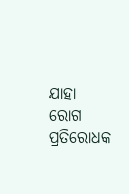ଯାହା ରୋଗ ପ୍ରତିରୋଧକ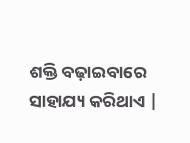ଶକ୍ତି ବଢ଼ାଇବାରେ ସାହାଯ୍ୟ କରିଥାଏ |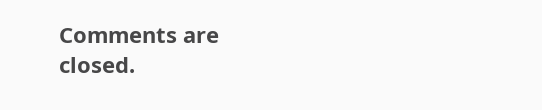Comments are closed.